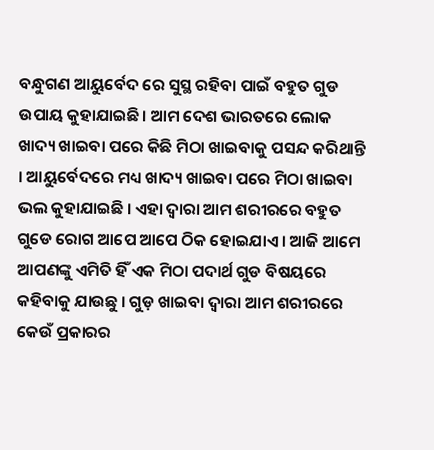ବନ୍ଧୁଗଣ ଆୟୁର୍ବେଦ ରେ ସୁସ୍ଥ ରହିବା ପାଇଁ ବହୁତ ଗୁଡ ଉପାୟ କୁହାଯାଇଛି । ଆମ ଦେଶ ଭାରତରେ ଲୋକ ଖାଦ୍ୟ ଖାଇବା ପରେ କିଛି ମିଠା ଖାଇବାକୁ ପସନ୍ଦ କରିଥାନ୍ତି । ଆୟୁର୍ବେଦରେ ମଧ୍ୟ ଖାଦ୍ୟ ଖାଇବା ପରେ ମିଠା ଖାଇବା ଭଲ କୁହାଯାଇଛି । ଏହା ଦ୍ବାରା ଆମ ଶରୀରରେ ବହୁତ ଗୁଡେ ରୋଗ ଆପେ ଆପେ ଠିକ ହୋଇଯାଏ । ଆଜି ଆମେ ଆପଣଙ୍କୁ ଏମିତି ହିଁ ଏକ ମିଠା ପଦାର୍ଥ ଗୁଡ ବିଷୟରେ କହିବାକୁ ଯାଉଛୁ । ଗୁଡ଼ ଖାଇବା ଦ୍ବାରା ଆମ ଶରୀରରେ କେଉଁ ପ୍ରକାରର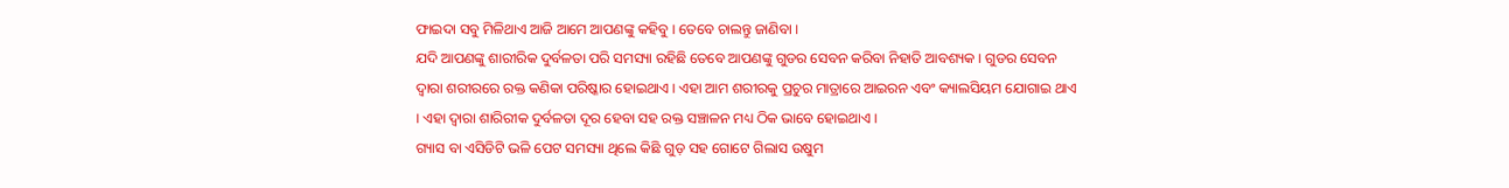ଫାଇଦା ସବୁ ମିଳିଥାଏ ଆଜି ଆମେ ଆପଣଙ୍କୁ କହିବୁ । ତେବେ ଚାଲନ୍ତୁ ଜାଣିବା ।
ଯଦି ଆପଣଙ୍କୁ ଶାରୀରିକ ଦୁର୍ବଳତା ପରି ସମସ୍ୟା ରହିଛି ତେବେ ଆପଣଙ୍କୁ ଗୁଡର ସେବନ କରିବା ନିହାତି ଆବଶ୍ୟକ । ଗୁଡର ସେବନ ଦ୍ୱାରା ଶରୀରରେ ରକ୍ତ କଣିକା ପରିଷ୍କାର ହୋଇଥାଏ । ଏହା ଆମ ଶରୀରକୁ ପ୍ରଚୁର ମାତ୍ରାରେ ଆଇରନ ଏବଂ କ୍ୟାଲସିୟମ ଯୋଗାଇ ଥାଏ । ଏହା ଦ୍ବାରା ଶାରିରୀକ ଦୁର୍ବଳତା ଦୂର ହେବା ସହ ରକ୍ତ ସଞ୍ଚାଳନ ମଧ୍ୟ ଠିକ ଭାବେ ହୋଇଥାଏ ।
ଗ୍ୟାସ ବା ଏସିଡିଟି ଭଳି ପେଟ ସମସ୍ୟା ଥିଲେ କିଛି ଗୁଡ଼ ସହ ଗୋଟେ ଗିଲାସ ଉଷୁମ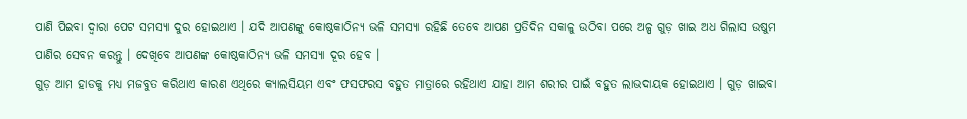ପାଣି ପିଇବା ଦ୍ୱାରା ପେଟ ସମସ୍ୟା ଦୁର ହୋଇଥାଏ । ଯଦି ଆପଣଙ୍କୁ କୋଷ୍ଠକାଠିନ୍ୟ ଭଳି ସମସ୍ୟା ରହିଛି ତେବେ ଆପଣ ପ୍ରତିଦିନ ସକାଳୁ ଉଠିବା ପରେ ଅଳ୍ପ ଗୁଡ଼ ଖାଇ ଅଧ ଗିଲାସ ଉଷୁମ ପାଣିର ସେବନ କରନ୍ତୁ । ଦେଖିବେ ଆପଣଙ୍କ କୋଷ୍ଠକାଠିନ୍ୟ ଭଳି ସମସ୍ୟା ଦୂର ହେବ ।
ଗୁଡ଼ ଆମ ହାଡକୁ ମଧ୍ୟ ମଜବୁତ କରିଥାଏ କାରଣ ଏଥିରେ କ୍ୟାଲସିୟମ ଏବଂ ଫସଫରସ ବହୁତ ମାତ୍ରାରେ ରହିଥାଏ ଯାହା ଆମ ଶରୀର ପାଇଁ ବହୁତ ଲାଭଦାୟକ ହୋଇଥାଏ । ଗୁଡ଼ ଖାଇବା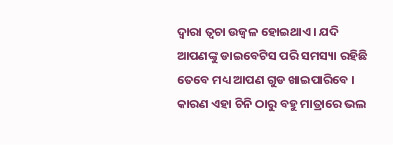ଦ୍ବାରା ତ୍ୱଚା ଉଜ୍ବଳ ହୋଇଥାଏ । ଯଦି ଆପଣଙ୍କୁ ଡାଇବେଟିସ ପରି ସମସ୍ୟା ରହିଛି ତେବେ ମଧ୍ୟ ଆପଣ ଗୁଡ ଖାଇପାରିବେ । କାରଣ ଏହା ଚିନି ଠାରୁ ବହୁ ମାତ୍ରାରେ ଭଲ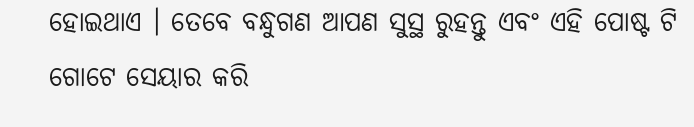ହୋଇଥାଏ । ତେବେ ବନ୍ଧୁଗଣ ଆପଣ ସୁସ୍ଥ ରୁହନ୍ତୁ ଏବଂ ଏହି ପୋଷ୍ଟ ଟି ଗୋଟେ ସେୟାର କରି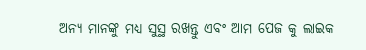ଅନ୍ୟ ମାନଙ୍କୁ ମଧ୍ୟ ସୁସ୍ଥ ରଖନ୍ତୁ ଏବଂ ଆମ ପେଜ କୁ ଲାଇକ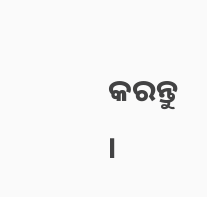କରନ୍ତୁ ।